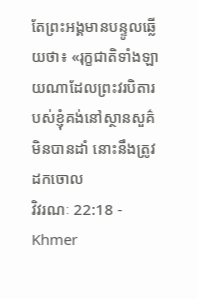តែព្រះអង្គមានបន្ទូលឆ្លើយថា៖ «រុក្ខជាតិទាំងឡាយណាដែលព្រះវរបិតារបស់ខ្ញុំគង់នៅស្ថានសួគ៌មិនបានដាំ នោះនឹងត្រូវដកចោល
វិវរណៈ 22:18 - Khmer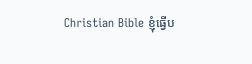Christian Bible ខ្ញុំធ្វើប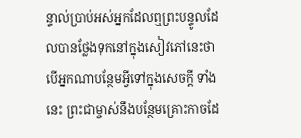ន្ទាល់ប្រាប់អស់អ្នកដែលឮព្រះបន្ទូលដែលបានថ្លែងទុកនៅក្នុងសៀវភៅនេះថា បើអ្នកណាបន្ថែមអ្វីទៅក្នុងសេចក្ដី ទាំងនេះ ព្រះជាម្ចាស់នឹងបន្ថែមគ្រោះកាចដែ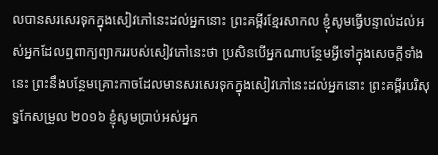លបានសរសេរទុកក្នុងសៀវភៅនេះដល់អ្នកនោះ ព្រះគម្ពីរខ្មែរសាកល ខ្ញុំសូមធ្វើបន្ទាល់ដល់អស់អ្នកដែលឮពាក្យព្យាកររបស់សៀវភៅនេះថា ប្រសិនបើអ្នកណាបន្ថែមអ្វីទៅក្នុងសេចក្ដីទាំងនេះ ព្រះនឹងបន្ថែមគ្រោះកាចដែលមានសរសេរទុកក្នុងសៀវភៅនេះដល់អ្នកនោះ ព្រះគម្ពីរបរិសុទ្ធកែសម្រួល ២០១៦ ខ្ញុំសូមប្រាប់អស់អ្នក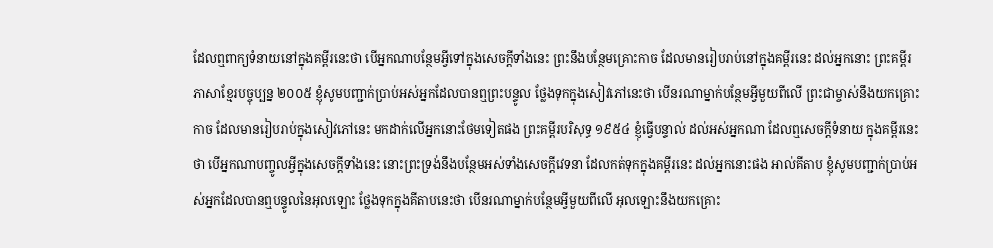ដែលឮពាក្យទំនាយនៅក្នុងគម្ពីរនេះថា បើអ្នកណាបន្ថែមអ្វីទៅក្នុងសេចក្ដីទាំងនេះ ព្រះនឹងបន្ថែមគ្រោះកាច ដែលមានរៀបរាប់នៅក្នុងគម្ពីរនេះ ដល់អ្នកនោះ ព្រះគម្ពីរភាសាខ្មែរបច្ចុប្បន្ន ២០០៥ ខ្ញុំសូមបញ្ជាក់ប្រាប់អស់អ្នកដែលបានឮព្រះបន្ទូល ថ្លែងទុកក្នុងសៀវភៅនេះថា បើនរណាម្នាក់បន្ថែមអ្វីមួយពីលើ ព្រះជាម្ចាស់នឹងយកគ្រោះកាច ដែលមានរៀបរាប់ក្នុងសៀវភៅនេះ មកដាក់លើអ្នកនោះថែមទៀតផង ព្រះគម្ពីរបរិសុទ្ធ ១៩៥៤ ខ្ញុំធ្វើបន្ទាល់ ដល់អស់អ្នកណា ដែលឮសេចក្ដីទំនាយ ក្នុងគម្ពីរនេះថា បើអ្នកណាបញ្ចូលអ្វីក្នុងសេចក្ដីទាំងនេះ នោះព្រះទ្រង់នឹងបន្ថែមអស់ទាំងសេចក្ដីវេទនា ដែលកត់ទុកក្នុងគម្ពីរនេះ ដល់អ្នកនោះផង អាល់គីតាប ខ្ញុំសូមបញ្ជាក់ប្រាប់អស់អ្នកដែលបានឮបន្ទូលនៃអុលឡោះ ថ្លែងទុកក្នុងគីតាបនេះថា បើនរណាម្នាក់បន្ថែមអ្វីមួយពីលើ អុលឡោះនឹងយកគ្រោះ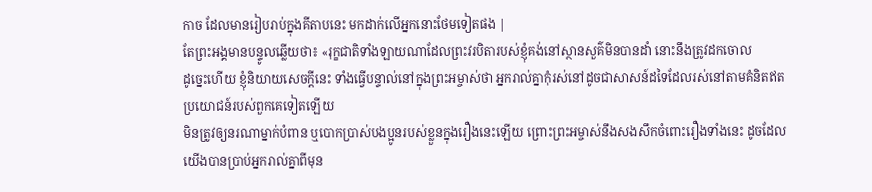កាច ដែលមានរៀបរាប់ក្នុងគីតាបនេះ មកដាក់លើអ្នកនោះថែមទៀតផង |
តែព្រះអង្គមានបន្ទូលឆ្លើយថា៖ «រុក្ខជាតិទាំងឡាយណាដែលព្រះវរបិតារបស់ខ្ញុំគង់នៅស្ថានសួគ៌មិនបានដាំ នោះនឹងត្រូវដកចោល
ដូច្នេះហើយ ខ្ញុំនិយាយសេចក្ដីនេះ ទាំងធ្វើបន្ទាល់នៅក្នុងព្រះអម្ចាស់ថា អ្នករាល់គ្នាកុំរស់នៅដូចជាសាសន៍ដទៃដែលរស់នៅតាមគំនិតឥតប្រយោជន៍របស់ពួកគេទៀតឡើយ
មិនត្រូវឲ្យនរណាម្នាក់បំពាន ឬបោកប្រាស់បងប្អូនរបស់ខ្លួនក្នុងរឿងនេះឡើយ ព្រោះព្រះអម្ចាស់នឹងសងសឹកចំពោះរឿងទាំងនេះ ដូចដែលយើងបានប្រាប់អ្នករាល់គ្នាពីមុន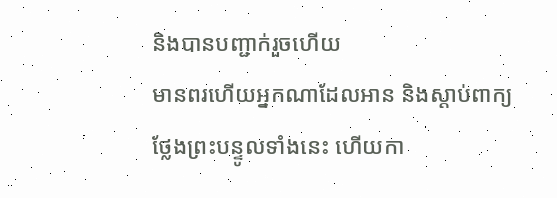និងបានបញ្ជាក់រួចហើយ
មានពរហើយអ្នកណាដែលអាន និងស្ដាប់ពាក្យថ្លែងព្រះបន្ទូលទាំងនេះ ហើយកា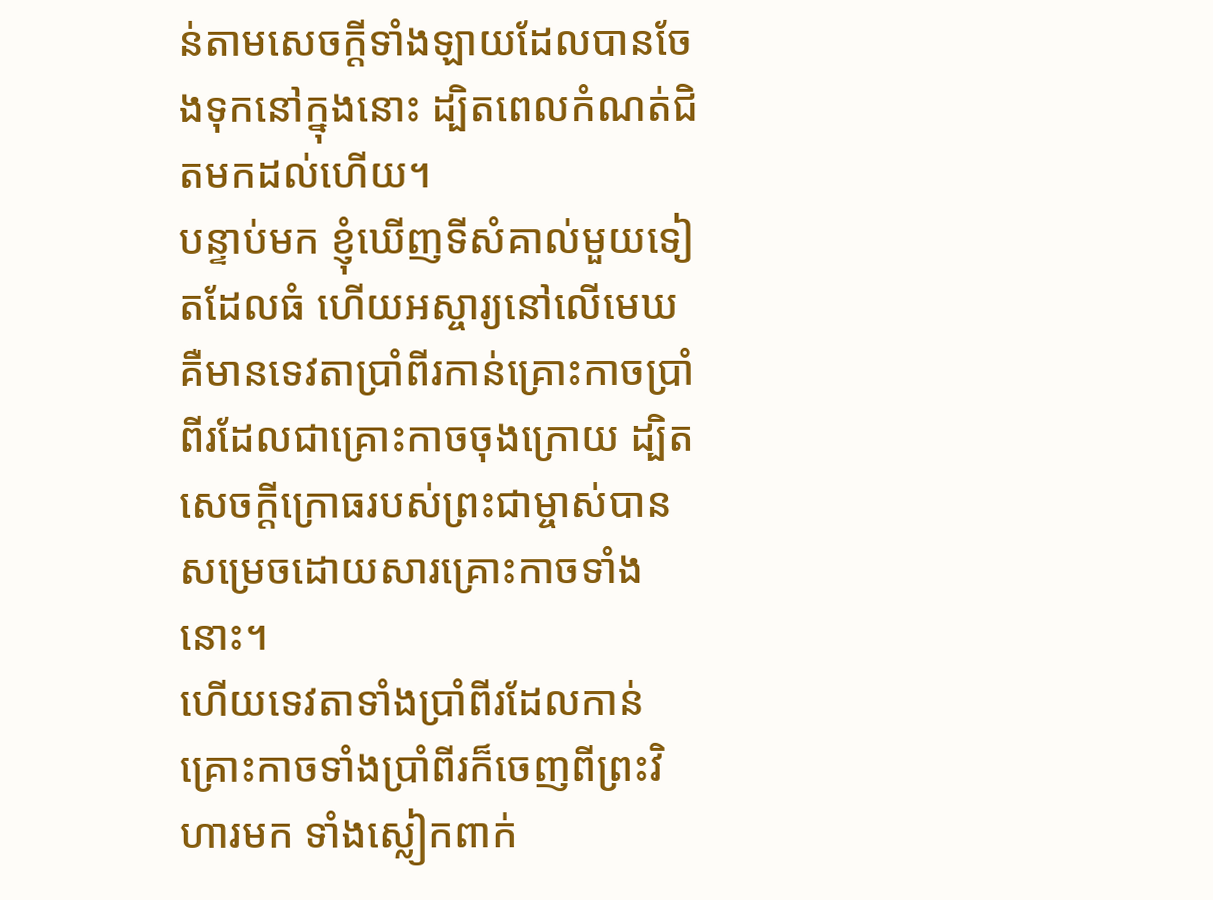ន់តាមសេចក្ដីទាំងឡាយដែលបានចែងទុកនៅក្នុងនោះ ដ្បិតពេលកំណត់ជិតមកដល់ហើយ។
បន្ទាប់មក ខ្ញុំឃើញទីសំគាល់មួយទៀតដែលធំ ហើយអស្ចារ្យនៅលើមេឃ គឺមានទេវតាប្រាំពីរកាន់គ្រោះកាចប្រាំពីរដែលជាគ្រោះកាចចុងក្រោយ ដ្បិតសេចក្ដីក្រោធរបស់ព្រះជាម្ចាស់បានសម្រេចដោយសារគ្រោះកាចទាំងនោះ។
ហើយទេវតាទាំងប្រាំពីរដែលកាន់គ្រោះកាចទាំងប្រាំពីរក៏ចេញពីព្រះវិហារមក ទាំងស្លៀកពាក់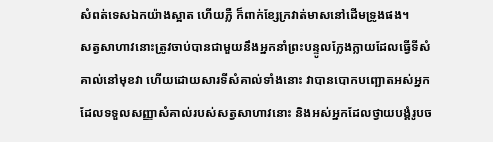សំពត់ទេសឯកយ៉ាងស្អាត ហើយភ្លឺ ក៏ពាក់ខ្សែក្រវាត់មាសនៅដើមទ្រូងផង។
សត្វសាហាវនោះត្រូវចាប់បានជាមួយនឹងអ្នកនាំព្រះបន្ទូលក្លែងក្លាយដែលធ្វើទីសំគាល់នៅមុខវា ហើយដោយសារទីសំគាល់ទាំងនោះ វាបានបោកបញ្ឆោតអស់អ្នកដែលទទួលសញ្ញាសំគាល់របស់សត្វសាហាវនោះ និងអស់អ្នកដែលថ្វាយបង្គំរូបច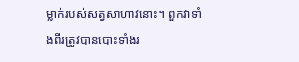ម្លាក់របស់សត្វសាហាវនោះ។ ពួកវាទាំងពីរត្រូវបានបោះទាំងរ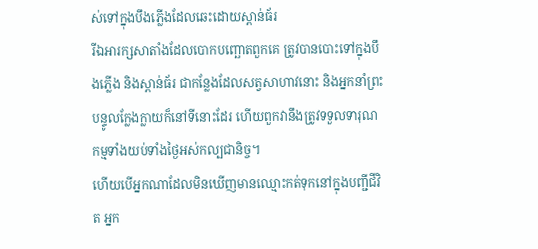ស់ទៅក្នុងបឹងភ្លើងដែលឆេះដោយស្ពាន់ធ័រ
រីឯអារក្សសាតាំងដែលបោកបញ្ឆោតពួកគេ ត្រូវបានបោះទៅក្នុងបឹងភ្លើង និងស្ពាន់ធ័រ ជាកន្លែងដែលសត្វសាហាវនោះ និងអ្នកនាំព្រះបន្ទូលក្លែងក្លាយក៏នៅទីនោះដែរ ហើយពួកវានឹងត្រូវទទួលទារុណកម្មទាំងយប់ទាំងថ្ងៃអស់កល្បជានិច្ច។
ហើយបើអ្នកណាដែលមិនឃើញមានឈ្មោះកត់ទុកនៅក្នុងបញ្ជីជីវិត អ្នក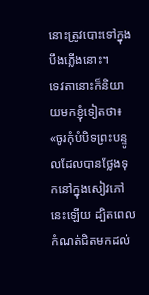នោះត្រូវបោះទៅក្នុងបឹងភ្លើងនោះ។
ទេវតានោះក៏និយាយមកខ្ញុំទៀតថា៖ «ចូរកុំបំបិទព្រះបន្ទូលដែលបានថ្លែងទុកនៅក្នុងសៀវភៅនេះឡើយ ដ្បិតពេលកំណត់ជិតមកដល់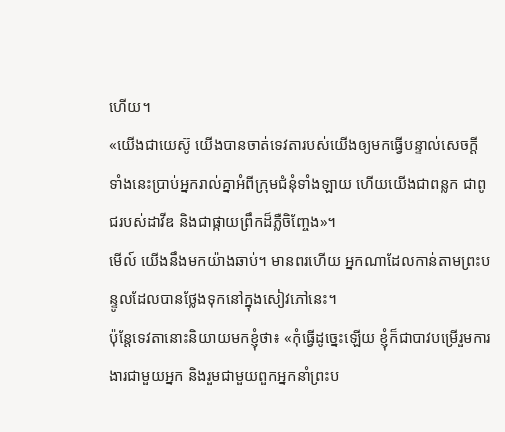ហើយ។
«យើងជាយេស៊ូ យើងបានចាត់ទេវតារបស់យើងឲ្យមកធ្វើបន្ទាល់សេចក្ដីទាំងនេះបា្រប់អ្នករាល់គ្នាអំពីក្រុមជំនុំទាំងឡាយ ហើយយើងជាពន្លក ជាពូជរបស់ដាវីឌ និងជាផ្កាយពឹ្រកដ៏ភ្លឺចិញ្ចែង»។
មើល៍ យើងនឹងមកយ៉ាងឆាប់។ មានពរហើយ អ្នកណាដែលកាន់តាមព្រះបន្ទូលដែលបានថ្លែងទុកនៅក្នុងសៀវភៅនេះ។
ប៉ុន្ដែទេវតានោះនិយាយមកខ្ញុំថា៖ «កុំធ្វើដូច្នេះឡើយ ខ្ញុំក៏ជាបាវបម្រើរួមការងារជាមួយអ្នក និងរួមជាមួយពួកអ្នកនាំព្រះប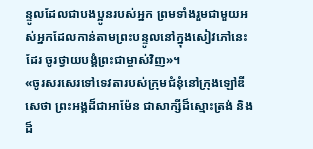ន្ទូលដែលជាបងប្អូនរបស់អ្នក ព្រមទាំងរួមជាមួយអស់អ្នកដែលកាន់តាមព្រះបន្ទូលនៅក្នុងសៀវភៅនេះដែរ ចូរថ្វាយបង្គំព្រះជាម្ចាស់វិញ»។
«ចូរសរសេរទៅទេវតារបស់ក្រុមជំនុំនៅក្រុងឡៅឌីសេថា ព្រះអង្គដ៏ជាអាម៉ែន ជាសាក្សីដ៏ស្មោះត្រង់ និងដ៏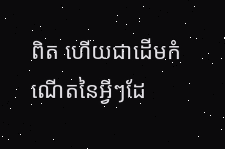ពិត ហើយជាដើមកំណើតនៃអ្វីៗដែ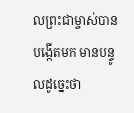លព្រះជាម្ចាស់បានបង្កើតមក មានបន្ទូលដូច្នេះថា